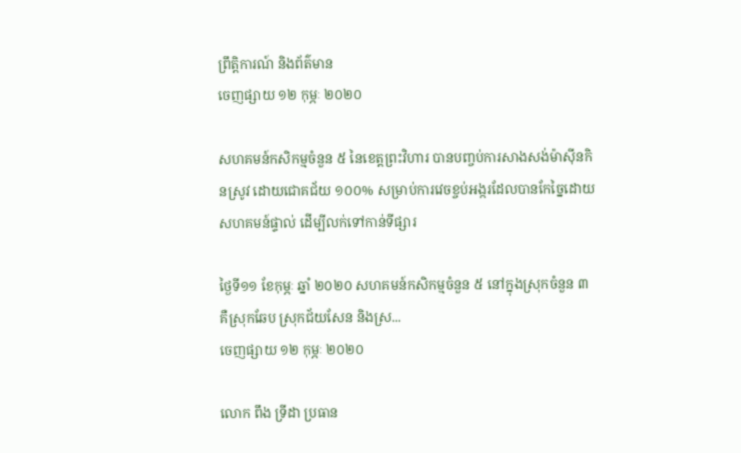ព្រឹត្តិការណ៍ និងព័ត៌មាន
ចេញផ្សាយ ១២ កុម្ភៈ ២០២០

សហគមន៍កសិកម្មចំនួន ៥ នៃខេត្តព្រះវិហារ បានបញ្ចប់ការសាងសង់ម៉ាស៊ីនកិនស្រូវ ដោយជោគជ័យ ១០០% សម្រាប់ការវេចខ្ចប់អង្ករដែលបានកែច្នៃដោយសហគមន៍ផ្ទាល់ ដើម្បីលក់ទៅកាន់ទីផ្សារ

ថ្ងៃទី១១ ខែកុម្ភៈ ឆ្នាំ ២០២០ សហគមន៍កសិកម្មចំនួន ៥ នៅក្នុងស្រុកចំនួន ៣ គឺស្រុកឆែប ស្រុកជ័យសែន និងស្រ...
ចេញផ្សាយ ១២ កុម្ភៈ ២០២០

លោក ពឹង ទ្រីដា ប្រធាន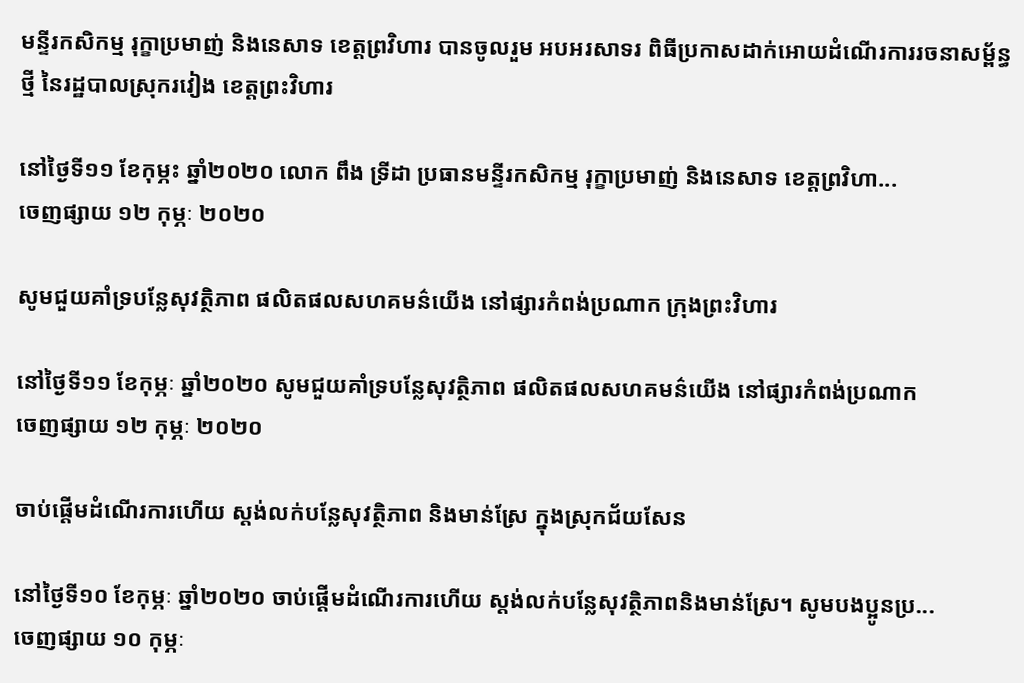មន្ទីរកសិកម្ម រុក្ខាប្រមាញ់ និងនេសាទ ខេត្តព្រវិហារ បានចូលរួម អបអរសាទរ ពិធីប្រកាសដាក់អោយដំណើរការរចនាសម្ព័ន្ធថ្មី នៃរដ្ឋបាលស្រុករវៀង ខេត្តព្រះវិហារ

នៅថ្ងៃទី១១ ខែកុម្ភះ ឆ្នាំ២០២០ លោក ពឹង ទ្រីដា ប្រធានមន្ទីរកសិកម្ម រុក្ខាប្រមាញ់ និងនេសាទ ខេត្តព្រវិហា...
ចេញផ្សាយ ១២ កុម្ភៈ ២០២០

សូមជួយគាំទ្របន្លែសុវត្ថិភាព ផលិតផលសហគមន៌យើង នៅផ្សារកំពង់ប្រណាក ក្រុងព្រះវិហារ

នៅថ្ងៃទី១១ ខែកុម្ភៈ ឆ្នាំ២០២០ សូមជួយគាំទ្របន្លែសុវត្ថិភាព ផលិតផលសហគមន៌យើង នៅផ្សារកំពង់ប្រណាក
ចេញផ្សាយ ១២ កុម្ភៈ ២០២០

ចាប់ផ្ដើមដំណើរការហើយ ស្តង់លក់បន្លែសុវត្ថិភាព និងមាន់ស្រែ ក្នុងស្រុកជ័យសែន

នៅថ្ងៃទី១០ ខែកុម្ភៈ ឆ្នាំ២០២០ ចាប់ផ្ដើមដំណើរការហើយ ស្តង់លក់បន្លែសុវត្ថិភាពនិងមាន់ស្រែ។ សូមបងប្អូនប្រ...
ចេញផ្សាយ ១០ កុម្ភៈ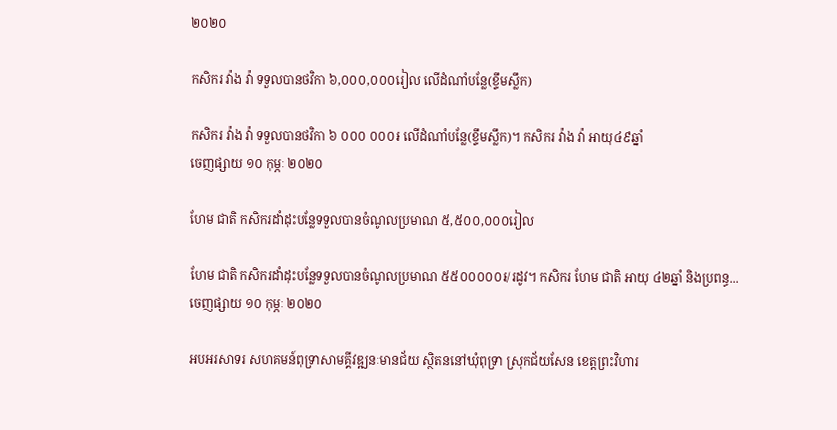២០២០

កសិករ វ៉ាង វ៉ា ទទួលបានថវិកា ៦,០០០,០០០រៀល លើដំណាំបន្លែ(ខ្ទឹមស្លឹក)

កសិករ វ៉ាង វ៉ា ទទួលបានថវិកា ៦ ០០០ ០០០៛ លើដំណាំបន្លែ(ខ្ទឹមស្លឹក)។ កសិករ វ៉ាង វ៉ា អាយុ៤៩ឆ្នាំ
ចេញផ្សាយ ១០ កុម្ភៈ ២០២០

ហែម ជាតិ កសិករដាំដុះបន្លែទទួលបានចំណូលប្រមាណ ៥,៥០០,០០០រៀល

ហែម ជាតិ កសិករដាំដុះបន្លែទទួលបានចំណូលប្រមាណ ៥៥០០០០០៛/រដូវ។ កសិករ ហែម ជាតិ អាយុ ៤២ឆ្នាំ និងប្រពន្ធ...
ចេញផ្សាយ ១០ កុម្ភៈ ២០២០

អបអរសាទរ សហគមន៍ពុទ្រាសាមគ្គីវឌ្ឍនៈមានជ័យ ស្ថិតននៅឃុំពុទ្រា ស្រុកជ័យសែន ខេត្តព្រះវិហារ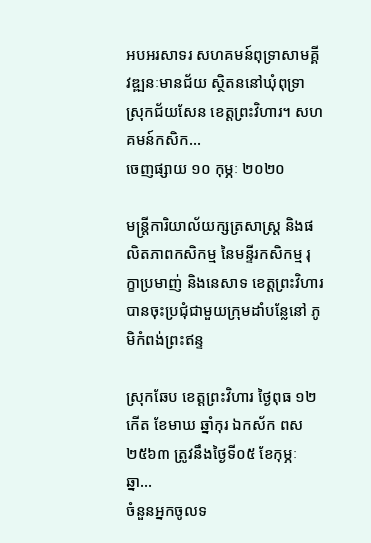អបអរសាទរ សហគមន៍ពុទ្រាសាមគ្គីវឌ្ឍនៈមានជ័យ ស្ថិតននៅឃុំពុទ្រា ស្រុកជ័យសែន ខេត្តព្រះវិហារ។ សហគមន៍កសិក...
ចេញផ្សាយ ១០ កុម្ភៈ ២០២០

មន្រ្តីការិយាល័យក្សត្រសាស្រ្ត និងផលិតភាពកសិកម្ម នៃមន្ទីរកសិកម្ម រុក្ខាប្រមាញ់ និងនេសាទ ខេត្តព្រះវិហារ បានចុះប្រជុំជាមួយក្រុមដាំបន្លែនៅ ភូមិកំពង់ព្រះឥន្ទ

ស្រុកឆែប ខេត្តព្រះវិហារ ថ្ងៃពុធ ១២កើត ខែមាឃ ឆ្នាំកុរ ឯកស័ក ពស ២៥៦៣ ត្រូវនឹងថ្ងៃទី០៥ ខែកុម្ភៈ ឆ្នា...
ចំនួនអ្នកចូលទ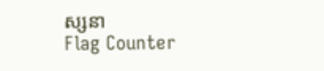ស្សនា
Flag Counter